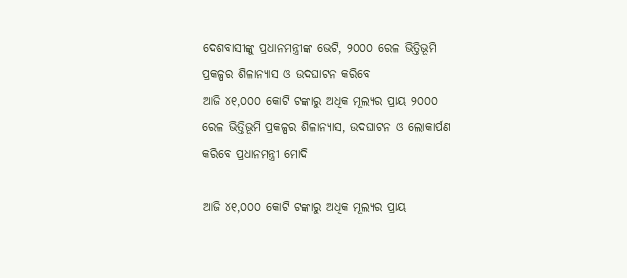ଦେଶବାସୀଙ୍କୁ ପ୍ରଧାନମନ୍ତ୍ରୀଙ୍କ ଭେଟି, ୨୦୦୦ ରେଳ ଭିତ୍ତିଭୂମି ପ୍ରକଳ୍ପର ଶିଳାନ୍ୟାସ ଓ ଉଦଘାଟନ କରିବେ
ଆଜି ୪୧,୦୦୦ କୋଟି ଟଙ୍କାରୁ ଅଧିକ ମୂଲ୍ୟର ପ୍ରାୟ ୨୦୦୦ ରେଳ ଭିତ୍ତିଭୂମି ପ୍ରକଳ୍ପର ଶିଳାନ୍ୟାସ, ଉଦଘାଟନ ଓ ଲୋକାର୍ପଣ କରିବେ ପ୍ରଧାନମନ୍ତ୍ରୀ ମୋଦି

ଆଜି ୪୧,୦୦୦ କୋଟି ଟଙ୍କାରୁ ଅଧିକ ମୂଲ୍ୟର ପ୍ରାୟ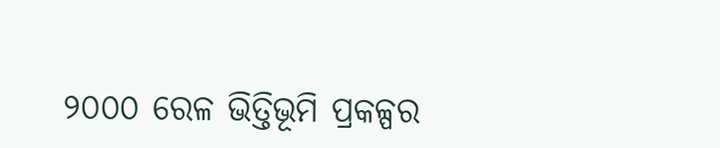୨୦୦୦ ରେଳ ଭିତ୍ତିଭୂମି ପ୍ରକଳ୍ପର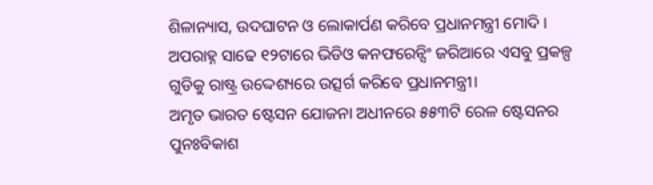ଶିଳାନ୍ୟାସ, ଉଦଘାଟନ ଓ ଲୋକାର୍ପଣ କରିବେ ପ୍ରଧାନମନ୍ତ୍ରୀ ମୋଦି । ଅପରାହ୍ନ ସାଢେ ୧୨ଟାରେ ଭିଡିଓ କନଫରେନ୍ସିଂ ଜରିଆରେ ଏସବୁ ପ୍ରକଳ୍ପ ଗୁଡିକୁ ରାଷ୍ଟ୍ର ଉଦ୍ଦେଶ୍ୟରେ ଉତ୍ସର୍ଗ କରିବେ ପ୍ରଧାନମନ୍ତ୍ରୀ।
ଅମୃତ ଭାରତ ଷ୍ଟେସନ ଯୋଜନା ଅଧୀନରେ ୫୫୩ଟି ରେଳ ଷ୍ଟେସନର ପୁନଃବିକାଶ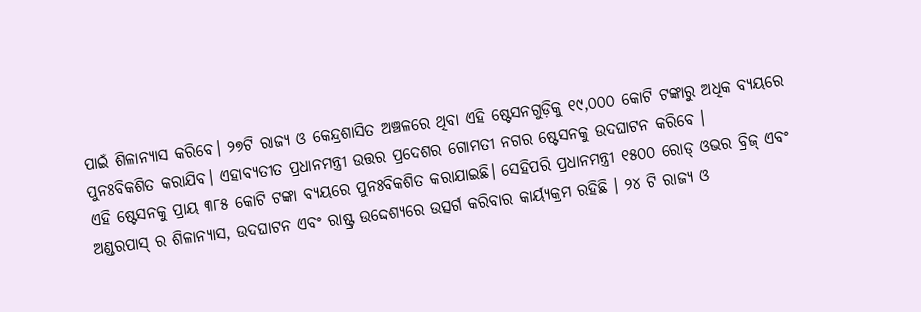ପାଇଁ ଶିଳାନ୍ୟାସ କରିବେ। ୨୭ଟି ରାଜ୍ୟ ଓ କେନ୍ଦ୍ରଶାସିତ ଅଞ୍ଚଳରେ ଥିବା ଏହି ଷ୍ଟେସନଗୁଡ଼ିକୁ ୧୯,୦୦୦ କୋଟି ଟଙ୍କାରୁ ଅଧିକ ବ୍ୟୟରେ ପୁନଃବିକଶିତ କରାଯିବ। ଏହାବ୍ୟତୀତ ପ୍ରଧାନମନ୍ତ୍ରୀ ଉତ୍ତର ପ୍ରଦେଶର ଗୋମତୀ ନଗର ଷ୍ଟେସନକୁ ଉଦଘାଟନ କରିବେ ।
ଏହି ଷ୍ଟେସନକୁ ପ୍ରାୟ ୩୮୫ କୋଟି ଟଙ୍କା ବ୍ୟୟରେ ପୁନଃବିକଶିତ କରାଯାଇଛି। ସେହିପରି ପ୍ରଧାନମନ୍ତ୍ରୀ ୧୫୦୦ ରୋଡ୍ ଓଭର ବ୍ରିଜ୍ ଏବଂ ଅଣ୍ଡରପାସ୍ ର ଶିଳାନ୍ୟାସ, ଉଦଘାଟନ ଏବଂ ରାଷ୍ଟ୍ର ଉଦ୍ଦେଶ୍ୟରେ ଉତ୍ସର୍ଗ କରିବାର କାର୍ୟ୍ୟକ୍ରମ ରହିଛି । ୨୪ ଟି ରାଜ୍ୟ ଓ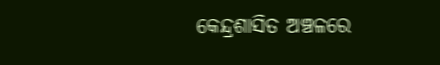କେନ୍ଦ୍ରଶାସିତ ଅଞ୍ଚଳରେ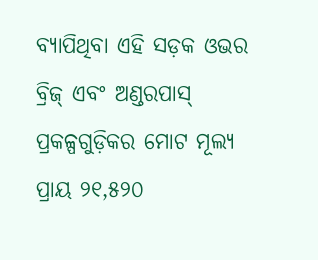ବ୍ୟାପିଥିବା ଏହି ସଡ଼କ ଓଭର ବ୍ରିଜ୍ ଏବଂ ଅଣ୍ଡରପାସ୍ ପ୍ରକଳ୍ପଗୁଡ଼ିକର ମୋଟ ମୂଲ୍ୟ ପ୍ରାୟ ୨୧,୫୨୦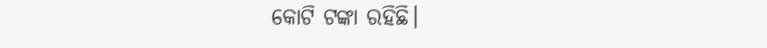କୋଟି ଟଙ୍କା ରହିଛି।